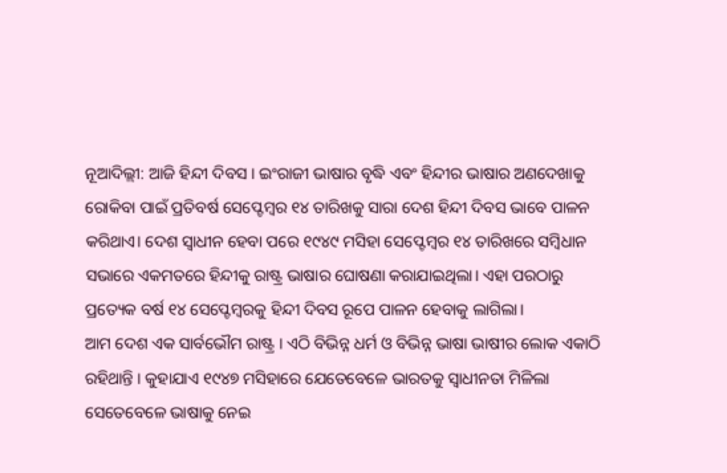ନୂଆଦିଲ୍ଲୀ: ଆଜି ହିନ୍ଦୀ ଦିବସ । ଇଂରାଜୀ ଭାଷାର ବୃଦ୍ଧି ଏବଂ ହିନ୍ଦୀର ଭାଷାର ଅଣଦେଖାକୁ ରୋକିବା ପାଇଁ ପ୍ରତିବର୍ଷ ସେପ୍ଟେମ୍ବର ୧୪ ତାରିଖକୁ ସାରା ଦେଶ ହିନ୍ଦୀ ଦିବସ ଭାବେ ପାଳନ କରିଥାଏ। ଦେଶ ସ୍ବାଧୀନ ହେବା ପରେ ୧୯୪୯ ମସିହା ସେପ୍ଟେମ୍ବର ୧୪ ତାରିଖରେ ସମ୍ବିଧାନ ସଭାରେ ଏକମତରେ ହିନ୍ଦୀକୁ ରାଷ୍ଟ୍ର ଭାଷାର ଘୋଷଣା କରାଯାଇଥିଲା। ଏହା ପରଠାରୁ ପ୍ରତ୍ୟେକ ବର୍ଷ ୧୪ ସେପ୍ଟେମ୍ବରକୁ ହିନ୍ଦୀ ଦିବସ ରୂପେ ପାଳନ ହେବାକୁ ଲାଗିଲା।
ଆମ ଦେଶ ଏକ ସାର୍ବଭୌମ ରାଷ୍ଟ୍ର । ଏଠି ବିଭିନ୍ନ ଧର୍ମ ଓ ବିଭିନ୍ନ ଭାଷା ଭାଷୀର ଲୋକ ଏକାଠି ରହିଥାନ୍ତି । କୁହାଯାଏ ୧୯୪୭ ମସିହାରେ ଯେତେବେଳେ ଭାରତକୁ ସ୍ୱାଧୀନତା ମିଳିଲା ସେତେବେଳେ ଭାଷାକୁ ନେଇ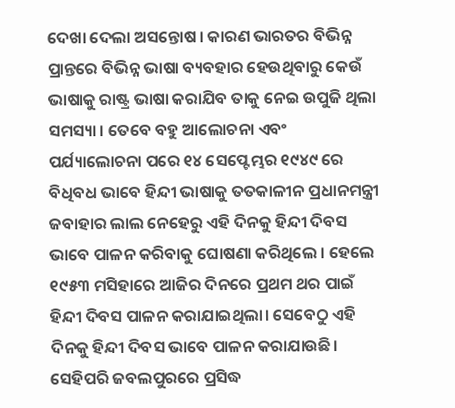ଦେଖା ଦେଲା ଅସନ୍ତୋଷ । କାରଣ ଭାରତର ବିଭିନ୍ନ ପ୍ରାନ୍ତରେ ବିଭିନ୍ନ ଭାଷା ବ୍ୟବହାର ହେଉଥିବାରୁ କେଉଁ ଭାଷାକୁ ରାଷ୍ଟ୍ର ଭାଷା କରାଯିବ ତାକୁ ନେଇ ଉପୁଜି ଥିଲା ସମସ୍ୟା । ତେବେ ବହୁ ଆଲୋଚନା ଏବଂ ପର୍ଯ୍ୟାଲୋଚନା ପରେ ୧୪ ସେପ୍ଟେମ୍ଭର ୧୯୪୯ ରେ ବିଧିବଧ ଭାବେ ହିନ୍ଦୀ ଭାଷାକୁ ତତକାଳୀନ ପ୍ରଧାନମନ୍ତ୍ରୀ ଜବାହାର ଲାଲ ନେହେରୁ ଏହି ଦିନକୁ ହିନ୍ଦୀ ଦିବସ ଭାବେ ପାଳନ କରିବାକୁ ଘୋଷଣା କରିଥିଲେ । ହେଲେ ୧୯୫୩ ମସିହାରେ ଆଜିର ଦିନରେ ପ୍ରଥମ ଥର ପାଇଁ ହିନ୍ଦୀ ଦିବସ ପାଳନ କରାଯାଇଥିଲା। ସେବେଠୁ ଏହି ଦିନକୁ ହିନ୍ଦୀ ଦିବସ ଭାବେ ପାଳନ କରାଯାଉଛି।
ସେହିପରି ଜବଲପୁରରେ ପ୍ରସିଦ୍ଧ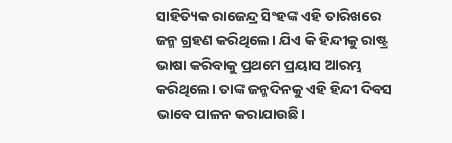ସାହିତ୍ୟିକ ରାଜେନ୍ଦ୍ର ସିଂହଙ୍କ ଏହି ତାରିଖରେ ଜନ୍ମ ଗ୍ରହଣ କରିଥିଲେ। ଯିଏ କି ହିନ୍ଦୀକୁ ରାଷ୍ଟ୍ର ଭାଷା କରିବାକୁ ପ୍ରଥମେ ପ୍ରୟାସ ଆରମ୍ଭ କରିଥିଲେ। ତାଙ୍କ ଜନ୍ମଦିନକୁ ଏହି ହିନ୍ଦୀ ଦିବସ ଭାବେ ପାଳନ କରାଯାଉଛି।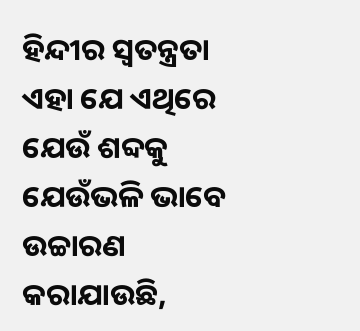ହିନ୍ଦୀର ସ୍ବତନ୍ତ୍ରତା ଏହା ଯେ ଏଥିରେ ଯେଉଁ ଶବ୍ଦକୁ ଯେଉଁଭଳି ଭାବେ ଉଚ୍ଚାରଣ କରାଯାଉଛି,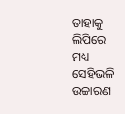ତାହାକୁ ଲିପିରେ ମଧ୍ୟ ସେହିଭଳି ଉଚ୍ଚାରଣ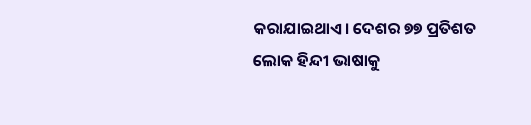କରାଯାଇଥାଏ। ଦେଶର ୭୭ ପ୍ରତିଶତ ଲୋକ ହିନ୍ଦୀ ଭାଷାକୁ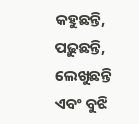କହୁଛନ୍ତି, ପଢ଼ୁଛନ୍ତି, ଲେଖୁଛନ୍ତି ଏବଂ ବୁଝି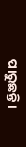ପାରୁଛନ୍ତି।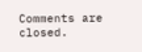Comments are closed.